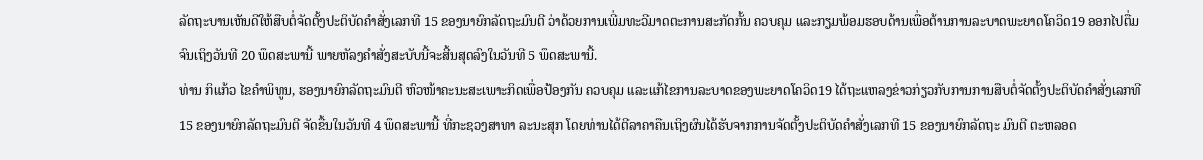ລັດຖະບານເຫັນດີໃຫ້ສືບຕໍ່ຈັດຕັ້ງປະຕິບັດຄໍາສັ່ງເລກທີ 15 ຂອງນາຍົກລັດຖະມົນຕີ ວ່າດ້ວຍການເພີ່ມທະວີມາດຕະການສະກັດກັ້ນ ຄວບຄຸມ ແລະກຽມພ້ອມຮອບດ້ານເພື່ອຕ້ານການລະບາດພະຍາດໂຄວິດ19 ອອກໄປຕື່ມຈົນເຖິງວັນທີ 20 ພຶດສະພານີ້ ພາຍຫັລງຄຳສັ່ງສະບັບນີ້ຈະສີ້ນສຸດລົງໃນວັນທີ 5 ພຶດສະພານີ້.
ທ່ານ ກິແກ້ວ ໄຂຄໍາພິທູນ, ຮອງນາຍົກລັດຖະມົນຕີ ຫົວໜ້າຄະນະສະເພາະກິດເພື່ອປ້ອງກັນ ຄວບຄຸມ ແລະແກ້ໄຂການລະບາດຂອງພະຍາດໂຄວິດ19 ໄດ້ຖະແຫລງຂ່າວກ່ຽວກັບການການສືບຕໍ່ຈັດຕັ້ງປະຕິບັດຄຳສັ່ງເລກທີ 15 ຂອງນາຍົກລັດຖະມົນຕີ ຈັດຂື້ນໃນວັນທີ 4 ພຶດສະພານີ້ ທີ່ກະຊວງສາທາ ລະນະສຸກ ໂດຍທ່ານໄດ້ຕີລາຄາຄືນເຖິງຜົນໄດ້ຮັບຈາກການຈັດຕັ້ງປະຕິບັດຄຳສັ່ງເລກທີ 15 ຂອງນາຍົກລັດຖະ ມົນຕີ ຕະຫລອດ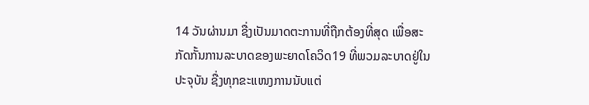14 ວັນຜ່ານມາ ຊື່ງເປັນມາດຕະການທີ່ຖືກຕ້ອງທີ່ສຸດ ເພື່ອສະກັດກັ້ນການລະບາດຂອງພະຍາດໂຄວິດ19 ທີ່ພວມລະບາດຢູ່ໃນປະຈຸບັນ ຊື່ງທຸກຂະແໜງການນັບແຕ່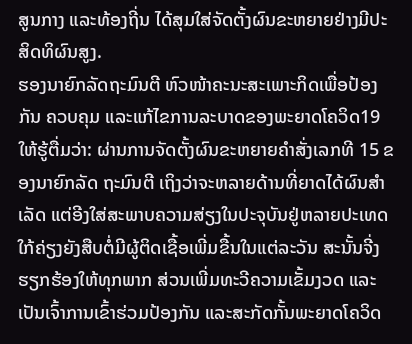ສູນກາງ ແລະທ້ອງຖີ່ນ ໄດ້ສຸມໃສ່ຈັດຕັ້ງຜົນຂະຫຍາຍຢ່າງມີປະສິດທິຜົນສູງ.
ຮອງນາຍົກລັດຖະມົນຕີ ຫົວໜ້າຄະນະສະເພາະກິດເພື່ອປ້ອງກັນ ຄວບຄຸມ ແລະແກ້ໄຂການລະບາດຂອງພະຍາດໂຄວິດ19 ໃຫ້ຮູ້ຕື່ມວ່າ: ຜ່ານການຈັດຕັ້ງຜົນຂະຫຍາຍຄຳສັ່ງເລກທີ 15 ຂອງນາຍົກລັດ ຖະມົນຕີ ເຖິງວ່າຈະຫລາຍດ້ານທີ່ຍາດໄດ້ຜົນສຳເລັດ ແຕ່ອີງໃສ່ສະພາບຄວາມສ່ຽງໃນປະຈຸບັນຢູ່ຫລາຍປະເທດໃກ້ຄ່ຽງຍັງສືບຕໍ່ມີຜູ້ຕິດເຊື້ອເພີ່ມຂື້ນໃນແຕ່ລະວັນ ສະນັ້ນຈີ່ງຮຽກຮ້ອງໃຫ້ທຸກພາກ ສ່ວນເພີ່ມທະວີຄວາມເຂັ້ມງວດ ແລະເປັນເຈົ້າການເຂົ້າຮ່ວມປ້ອງກັນ ແລະສະກັດກັ້ນພະຍາດໂຄວິດ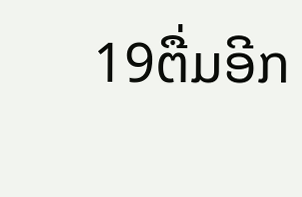19ຕື່ມອີກ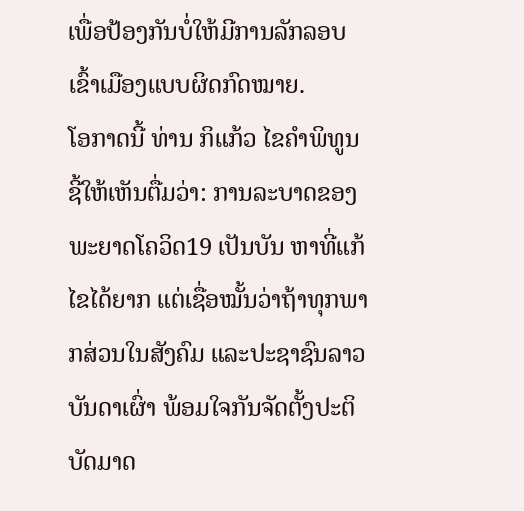ເພື່ອປ້ອງກັນບໍ່ໃຫ້ມີການລັກລອບເຂົ້າເມືອງແບບຜິດກົດໝາຍ.
ໂອກາດນີ້ ທ່ານ ກິແກ້ວ ໄຂຄໍາພິທູນ ຊີ້ໃຫ້ເຫັນຕື່ມວ່າ: ການລະບາດຂອງພະຍາດໂຄວິດ19 ເປັນບັນ ຫາທີ່ແກ້ໄຂໄດ້ຍາກ ແຕ່ເຊື່ອໝັ້ນວ່າຖ້າທຸກພາກສ່ວນໃນສັງຄົມ ແລະປະຊາຊົນລາວບັນດາເຜົ່າ ພ້ອມໃຈກັນຈັດຕັ້ງປະຕິບັດມາດ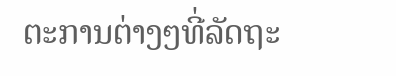ຕະການຕ່າງໆທີ່ລັດຖະ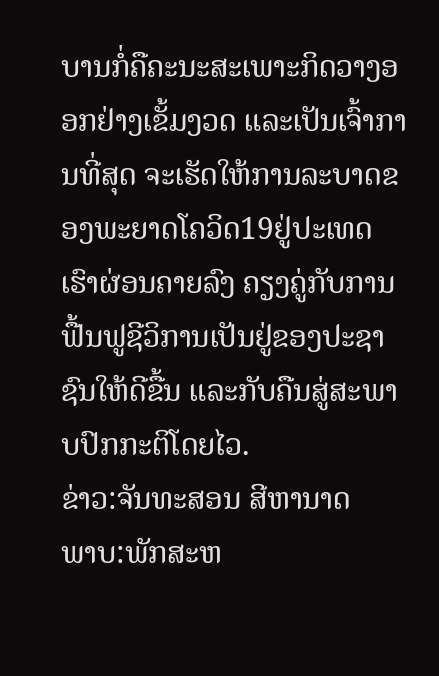ບານກໍ່ຄືຄະນະສະເພາະກິດວາງອອກຢ່າງເຂັ້ມງວດ ແລະເປັນເຈົ້າການທີ່ສຸດ ຈະເຮັດໃຫ້ການລະບາດຂອງພະຍາດໂຄວິດ19ຢູ່ປະເທດເຮົາຜ່ອນຄາຍລົງ ຄຽງຄູ່ກັບການຟື້ນຟູຊີວິການເປັນຢູ່ຂອງປະຊາຊົນໃຫ້ດີຂື້ນ ແລະກັບຄືນສູ່ສະພາບປົກກະຕິໂດຍໄວ.
ຂ່າວ:ຈັນທະສອນ ສີຫານາດ
ພາບ:ພັກສະຫ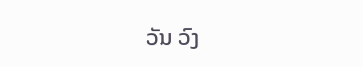ວັນ ວົງ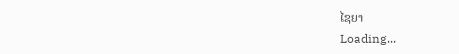ໄຊຍາ
Loading...